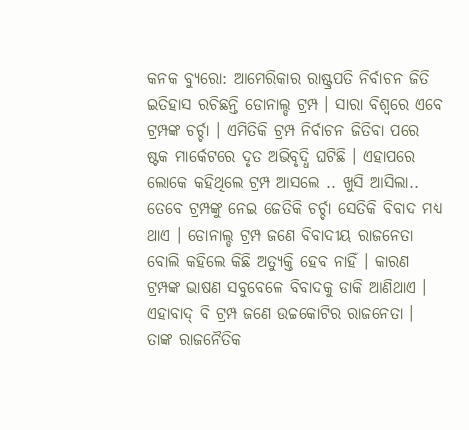କନକ ବ୍ୟୁରୋ: ଆମେରିକାର ରାଷ୍ଟ୍ରପତି ନିର୍ବାଚନ ଜିତି ଇତିହାସ ରଚିଛନ୍ତି ଡୋନାଲ୍ଡ ଟ୍ରମ୍ପ । ସାରା ବିଶ୍ୱରେ ଏବେ ଟ୍ରମ୍ପଙ୍କ ଚର୍ଚ୍ଚା । ଏମିତିକି ଟ୍ରମ୍ପ ନିର୍ବାଚନ ଜିତିବା ପରେ ଷ୍ଟକ ମାର୍କେଟରେ ଦୃତ ଅଭିବୃଦ୍ଧି ଘଟିଛି । ଏହାପରେ ଲୋକେ କହିଥିଲେ ଟ୍ରମ୍ପ ଆସଲେ .. ଖୁସି ଆସିଲା.. ତେବେ ଟ୍ରମ୍ପଙ୍କୁ ନେଇ ଜେତିକି ଚର୍ଚ୍ଚା ସେତିକି ବିବାଦ ମଧ୍ୟ ଥାଏ । ଡୋନାଲ୍ଡ ଟ୍ରମ୍ପ ଜଣେ ବିବାଦୀୟ ରାଜନେତା ବୋଲି କହିଲେ କିଛି ଅତ୍ୟୁକ୍ତି ହେବ ନାହିଁ । କାରଣ ଟ୍ରମ୍ପଙ୍କ ଭାଷଣ ସବୁବେଳେ ବିବାଦକୁ ଡାକି ଆଣିଥାଏ । ଏହାବାଦ୍ ବି ଟ୍ରମ୍ପ ଜଣେ ଉଚ୍ଚକୋଟିର ରାଜନେତା । ତାଙ୍କ ରାଜନୈତିକ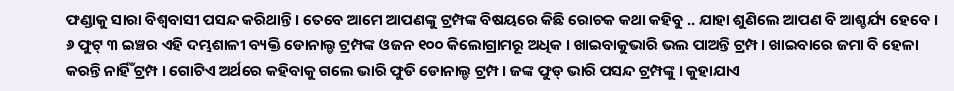ଫଣ୍ଡାକୁ ସାରା ବିଶ୍ୱବାସୀ ପସନ୍ଦ କରିଥାନ୍ତି । ତେବେ ଆମେ ଆପଣଙ୍କୁ ଟ୍ରମ୍ପଙ୍କ ବିଷୟରେ କିଛି ରୋଚକ କଥା କହିବୁ .. ଯାହା ଶୁଣିଲେ ଆପଣ ବି ଆଶ୍ଚର୍ଯ୍ୟ ହେବେ । ୬ ଫୁଟ୍ ୩ ଇଞ୍ଚର ଏହି ଦମ୍ଭଶାଳୀ ବ୍ୟକ୍ତି ଡୋନାଲ୍ଡ ଟ୍ରମ୍ପଙ୍କ ଓଜନ ୧୦୦ କିଲୋଗ୍ରାମରୂ ଅଧିକ । ଖାଇବାକୁଭାରି ଭଲ ପାଅନ୍ତି ଟ୍ରମ୍ପ । ଖାଇବାରେ ଜମା ବି ହେଳା କରନ୍ତି ନାର୍ହିଁ ଟ୍ରମ୍ପ । ଗୋଟିଏ ଅର୍ଥରେ କହିବାକୁ ଗଲେ ଭାରି ଫୁଡି ଡୋନାଲ୍ଡ ଟ୍ରମ୍ପ । ଜଙ୍କ ଫୁଡ୍ ଭାରି ପସନ୍ଦ ଟ୍ରମ୍ପଙ୍କୁ । କୁହାଯାଏ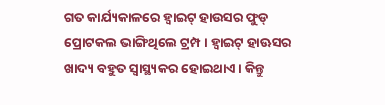ଗତ କାର୍ଯ୍ୟକାଳରେ ହ୍ୱାଇଟ୍ ହାଉସର ଫୁଡ୍ ପ୍ରୋଟକଲ ଭାଙ୍ଗିଥିଲେ ଟ୍ରମ୍ପ । ହ୍ୱାଇଟ୍ ହାଊସର ଖାଦ୍ୟ ବହୁତ ସ୍ୱାସ୍ଥ୍ୟକର ହୋଇଥାଏ । କିନ୍ତୁ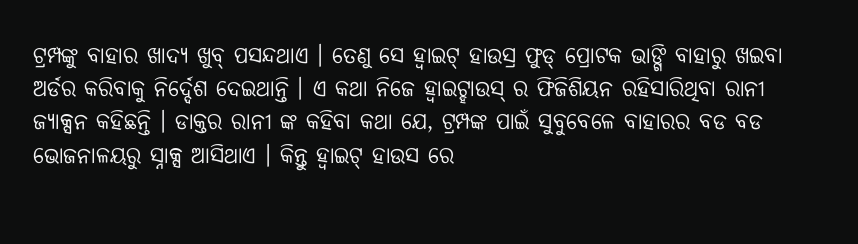ଟ୍ରମ୍ପଙ୍କୁ ବାହାର ଖାଦ୍ୟ ଖୁବ୍ ପସନ୍ଦଥାଏ । ତେଣୁ ସେ ହ୍ୱାଇଟ୍ ହାଉସ୍ର ଫୁଡ୍ ପ୍ରୋଟକ ଭାଙ୍ଗି ବାହାରୁ ଖଇବା ଅର୍ଡର କରିବାକୁ ନିର୍ଦ୍ଦେଶ ଦେଇଥାନ୍ତି । ଏ କଥା ନିଜେ ହ୍ୱାଇଟ୍ହାଉସ୍ ର ଫିଜିଶିୟନ ରହିସାରିଥିବା ରାନୀ ଜ୍ୟାକ୍ସନ କହିଛନ୍ତି । ଡାକ୍ତର ରାନୀ ଙ୍କ କହିବା କଥା ଯେ, ଟ୍ରମ୍ପଙ୍କ ପାଇଁ ସୁବୁବେଳେ ବାହାରର ବଡ ବଡ ଭୋଜନାଳୟରୁ ସ୍ନାକ୍ସ ଆସିଥାଏ । କିନ୍ତୁ ହ୍ୱାଇଟ୍ ହାଉସ ରେ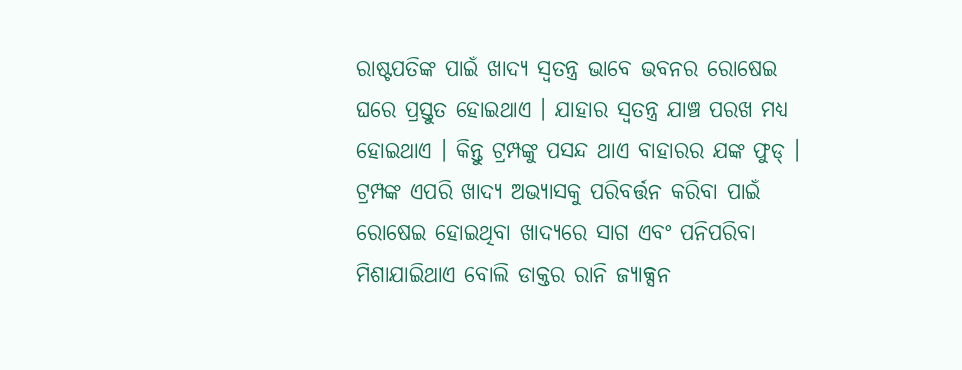ରାଷ୍ଟପତିଙ୍କ ପାଇଁ ଖାଦ୍ୟ ସ୍ୱତନ୍ତ୍ର ଭାବେ ଭବନର ରୋଷେଇ ଘରେ ପ୍ରସ୍ତୁତ ହୋଇଥାଏ । ଯାହାର ସ୍ୱତନ୍ତ୍ର ଯାଞ୍ଚ ପରଖ ମଧ୍ୟ ହୋଇଥାଏ । କିନ୍ତୁ ଟ୍ରମ୍ପଙ୍କୁ ପସନ୍ଦ ଥାଏ ବାହାରର ଯଙ୍କ ଫୁଡ୍ ।
ଟ୍ରମ୍ପଙ୍କ ଏପରି ଖାଦ୍ୟ ଅଭ୍ୟାସକୁ ପରିବର୍ତ୍ତନ କରିବା ପାଇଁ ରୋଷେଇ ହୋଇଥିବା ଖାଦ୍ୟରେ ସାଗ ଏବଂ ପନିପରିବା ମିଶାଯାଇିଥାଏ ବୋଲି ଡାକ୍ତର ରାନି ଜ୍ୟାକ୍ସନ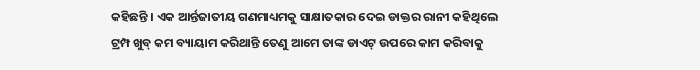କହିଛନ୍ତି । ଏକ ଆର୍ନ୍ତଜାତୀୟ ଗଣମାଧ୍ୟମକୁ ସାକ୍ଷାତକାର ଦେଇ ଡାକ୍ତର ରାନୀ କହିଥିଲେ ଟ୍ରମ୍ପ ଖୁବ୍ କମ ବ୍ୟାୟାମ କରିଥାନ୍ତି ତେଣୁ ଆମେ ତାଙ୍କ ଡାଏଟ୍ ଉପରେ କାମ କରିବାକୁ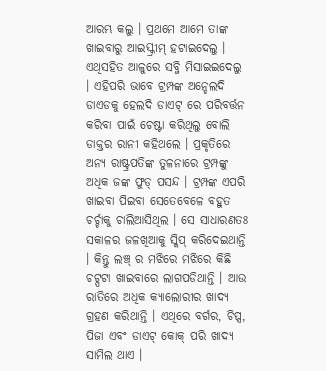ଆରମ୍ଭ କଲୁ । ପ୍ରଥମେ ଆମେ ତାଙ୍କ ଖାଇବାରୁ ଆଇସ୍କ୍ରୀମ୍ ହଟାଇଦେଲୁ । ଏଥିସହିତ ଆଳୁରେ ସବ୍ଜି ମିସାଇଇଦେଲୁ । ଏହିପରି ଭାବେ ଟ୍ରମ୍ପଙ୍କ ଅନ୍ହେଲଦି ଡାଏଡକୁ ହେଲଦି ଡାଏଟ୍ ରେ ପରିବର୍ତ୍ତନ କରିବା ପାଇଁ ଚେଷ୍ଟା କରିଥିଲୁ ବୋଲି ଡାକ୍ତର ରାନୀ କହିଥଲେ । ପ୍ରକୃତିରେ ଅନ୍ୟ ରାଷ୍ଟ୍ରପତିଙ୍କ ତୁଳନାରେ ଟ୍ରମ୍ପଙ୍କୁ ଅଧିକ ଜଙ୍କ ଫୁଡ୍ ପସନ୍ଦ । ଟ୍ରମ୍ପଙ୍କ ଏପରି ଖାଇବା ପିଇବା ସେତେବେଳେ ବହୁତ ଚର୍ଚ୍ଚାକୁ ଚାଲିଆସିଥିଲ । ସେ ସାଧାରଣତଃ ସକାଳର ଜଳଖିଆକୁ ସ୍କିପ୍ କରିଦେଇଥାନ୍ତି । କିନ୍ତୁ ଲଞ୍ଚ୍ ର ମଝିରେ ମଝିରେ କିଛି ଚଟ୍ପଟା ଖାଇବାରେ ଲାଗପଡିଥାନ୍ତି । ଆଉ ରାତିରେ ଅଧିକ କ୍ୟାଲୋରୀର ଖାଦ୍ୟ ଗ୍ରହଣ କରିଥାନ୍ତି । ଏଥିରେ ବର୍ଗର, ଚିପ୍ସ, ପିଜା ଏବଂ ଡାଏଟ୍ କୋକ୍ ପରି ଖାଦ୍ୟ ସାମିଲ ଥାଏ ।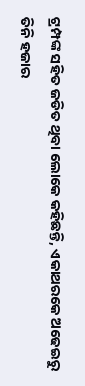ଟ୍ରମ୍ପଙ୍କ ସହିତ ଜଡିତ ଥିବା ଲୋକେ କହିଛନ୍ତି, ଏକାଥରକେ ଅଢେଇରୁ ତିନି ହଜାର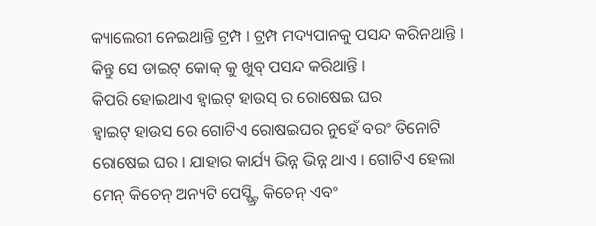କ୍ୟାଲେରୀ ନେଇଥାନ୍ତି ଟ୍ରମ୍ପ । ଟ୍ରମ୍ପ ମଦ୍ୟପାନକୁ ପସନ୍ଦ କରିନଥାନ୍ତି । କିନ୍ତୁ ସେ ଡାଇଟ୍ କୋକ୍ କୁ ଖୁବ୍ ପସନ୍ଦ କରିଥାନ୍ତି ।
କିପରି ହୋଇଥାଏ ହ୍ୱାଇଟ୍ ହାଉସ୍ ର ରୋଷେଇ ଘର
ହ୍ୱାଇଟ୍ ହାଉସ ରେ ଗୋଟିଏ ରୋଷଇଘର ନୁହେଁ ବରଂ ତିନୋଟି ରୋଷେଇ ଘର । ଯାହାର କାର୍ଯ୍ୟ ଭିନ୍ନ ଭିନ୍ନ ଥାଏ । ଗୋଟିଏ ହେଲା ମେନ୍ କିଚେନ୍ ଅନ୍ୟଟି ପେସ୍ଷ୍ଟ୍ରି କିଚେନ୍ ଏବଂ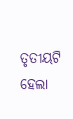ତୃତୀୟଟି ହେଲା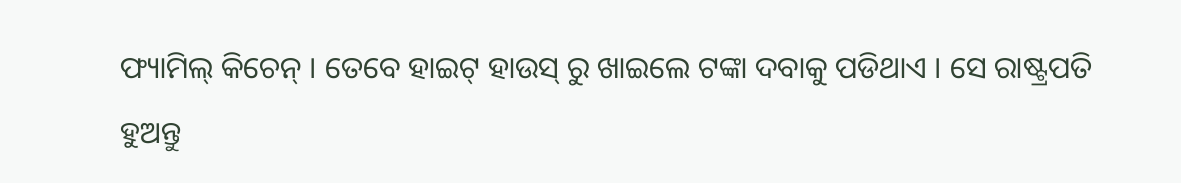ଫ୍ୟାମିଲ୍ କିଚେନ୍ । ତେବେ ହାଇଟ୍ ହାଉସ୍ ରୁ ଖାଇଲେ ଟଙ୍କା ଦବାକୁ ପଡିଥାଏ । ସେ ରାଷ୍ଟ୍ରପତି ହୁଅନ୍ତୁ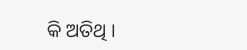କି ଅତିଥି ।